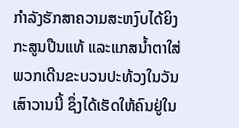ກຳລັງຮັກສາຄວາມສະຫງົບໄດ້ຍິງກະສູນປືນແທ້ ແລະແກສນ້ຳຕາໃສ່ພວກເດີນຂະບວນປະທ້ວງໃນວັນເສົາວານນີ້ ຊຶ່ງໄດ້ເຮັດໃຫ້ຄົນຢູ່ໃນ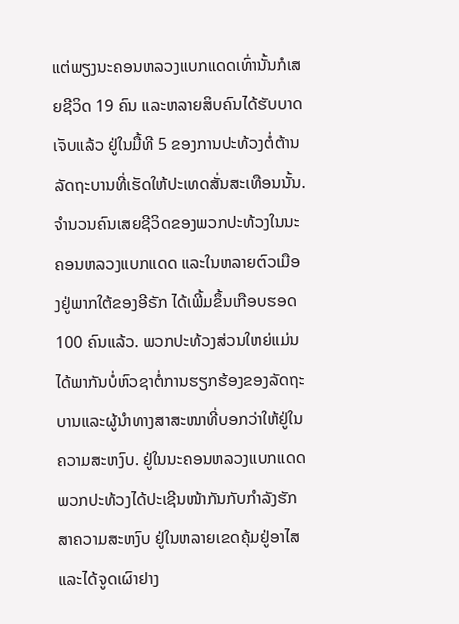ແຕ່ພຽງນະຄອນຫລວງແບກແດດເທົ່ານັ້ນກໍເສຍຊີວິດ 19 ຄົນ ແລະຫລາຍສິບຄົນໄດ້ຮັບບາດເຈັບແລ້ວ ຢູ່ໃນມື້ທີ 5 ຂອງການປະທ້ວງຕໍ່ຕ້ານລັດຖະບານທີ່ເຮັດໃຫ້ປະເທດສັ່ນສະເທືອນນັ້ນ.
ຈຳນວນຄົນເສຍຊີວິດຂອງພວກປະທ້ວງໃນນະຄອນຫລວງແບກແດດ ແລະໃນຫລາຍຕົວເມືອງຢູ່ພາກໃຕ້ຂອງອີຣັກ ໄດ້ເພີ້ມຂຶ້ນເກືອບຮອດ 100 ຄົນແລ້ວ. ພວກປະທ້ວງສ່ວນໃຫຍ່ແມ່ນໄດ້ພາກັນບໍ່ຫົວຊາຕໍ່ການຮຽກຮ້ອງຂອງລັດຖະ ບານແລະຜູ້ນຳທາງສາສະໜາທີ່ບອກວ່າໃຫ້ຢູ່ໃນຄວາມສະຫງົບ. ຢູ່ໃນນະຄອນຫລວງແບກແດດ ພວກປະທ້ວງໄດ້ປະເຊີນໜ້າກັນກັບກຳລັງຮັກສາຄວາມສະຫງົບ ຢູ່ໃນຫລາຍເຂດຄຸ້ມຢູ່ອາໄສ ແລະໄດ້ຈູດເຜົາຢາງ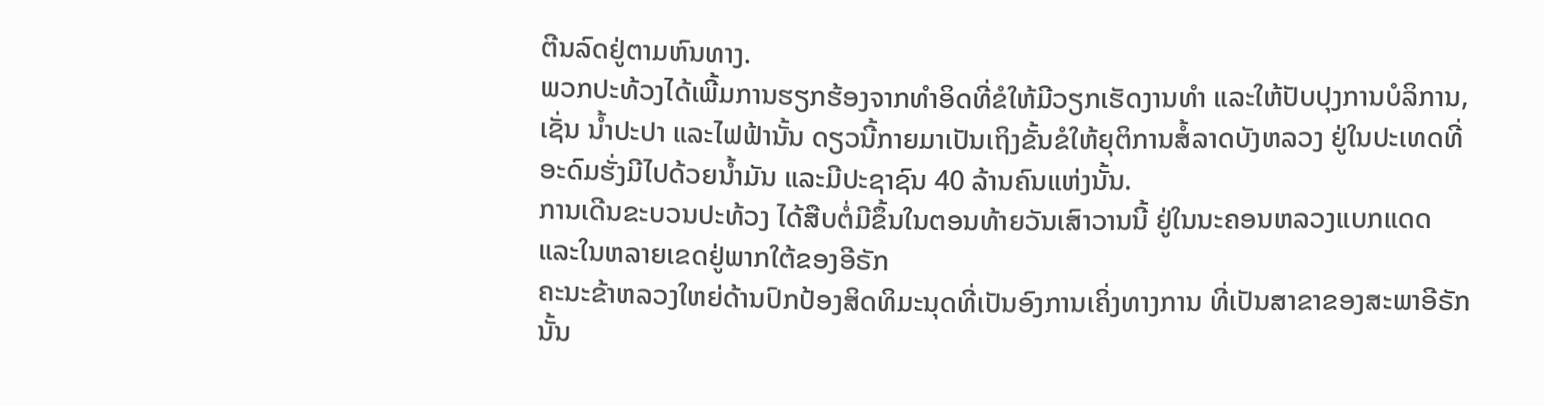ຕີນລົດຢູ່ຕາມຫົນທາງ.
ພວກປະທ້ວງໄດ້ເພີ້ມການຮຽກຮ້ອງຈາກທຳອິດທີ່ຂໍໃຫ້ມີວຽກເຮັດງານທຳ ແລະໃຫ້ປັບປຸງການບໍລິການ, ເຊັ່ນ ນ້ຳປະປາ ແລະໄຟຟ້ານັ້ນ ດຽວນີ້ກາຍມາເປັນເຖິງຂັ້ນຂໍໃຫ້ຍຸຕິການສໍ້ລາດບັງຫລວງ ຢູ່ໃນປະເທດທີ່ອະດົມຮັ່ງມີໄປດ້ວຍນ້ຳມັນ ແລະມີປະຊາຊົນ 40 ລ້ານຄົນແຫ່ງນັ້ນ.
ການເດີນຂະບວນປະທ້ວງ ໄດ້ສືບຕໍ່ມີຂຶ້ນໃນຕອນທ້າຍວັນເສົາວານນີ້ ຢູ່ໃນນະຄອນຫລວງແບກແດດ ແລະໃນຫລາຍເຂດຢູ່ພາກໃຕ້ຂອງອີຣັກ
ຄະນະຂ້າຫລວງໃຫຍ່ດ້ານປົກປ້ອງສິດທິມະນຸດທີ່ເປັນອົງການເຄິ່ງທາງການ ທີ່ເປັນສາຂາຂອງສະພາອີຣັກນັ້ນ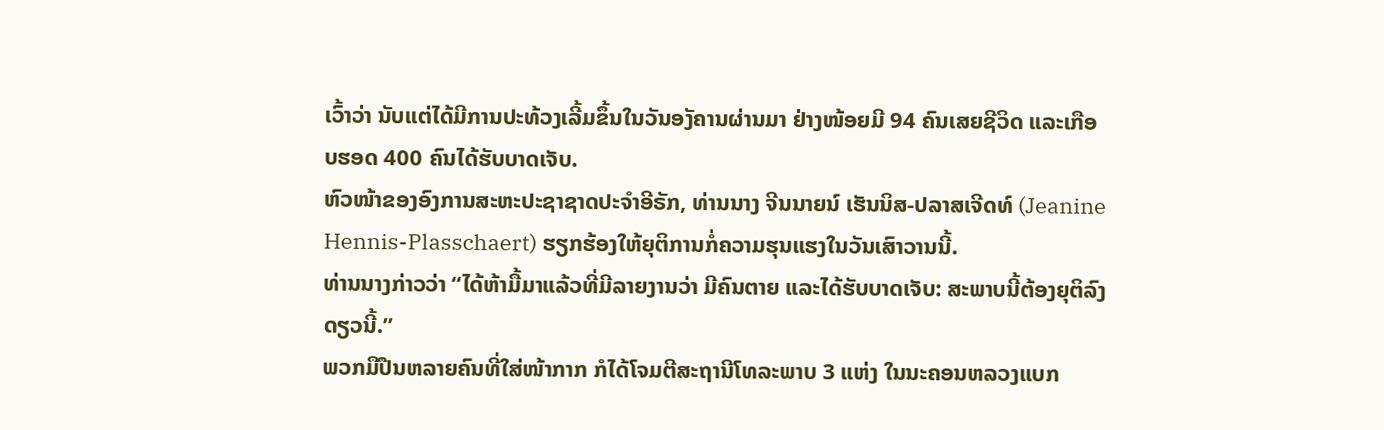ເວົ້າວ່າ ນັບແຕ່ໄດ້ມີການປະທ້ວງເລີ້ມຂຶ້ນໃນວັນອງັຄານຜ່ານມາ ຢ່າງໜ້ອຍມີ 94 ຄົນເສຍຊີວິດ ແລະເກືອບຮອດ 400 ຄົນໄດ້ຮັບບາດເຈັບ.
ຫົວໜ້າຂອງອົງການສະຫະປະຊາຊາດປະຈຳອີຣັກ, ທ່ານນາງ ຈີນນາຍນ໌ ເຮັນນິສ-ປລາສເຈີດທ໌ (Jeanine Hennis-Plasschaert) ຮຽກຮ້ອງໃຫ້ຍຸຕິການກໍ່ຄວາມຮຸນແຮງໃນວັນເສົາວານນີ້.
ທ່ານນາງກ່າວວ່າ “ໄດ້ຫ້າມື້ມາແລ້ວທີ່ມີລາຍງານວ່າ ມີຄົນຕາຍ ແລະໄດ້ຮັບບາດເຈັບ: ສະພາບນີ້ຕ້ອງຍຸຕິລົງດຽວນີ້.”
ພວກມືປືນຫລາຍຄົນທີ່ໃສ່ໜ້າກາກ ກໍໄດ້ໂຈມຕີສະຖານີໂທລະພາບ 3 ແຫ່ງ ໃນນະຄອນຫລວງແບກ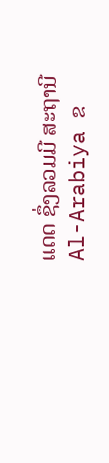ແດດ ຊຶ່ງລວມມີ ສະຖານີ Al-Arabiya ຂ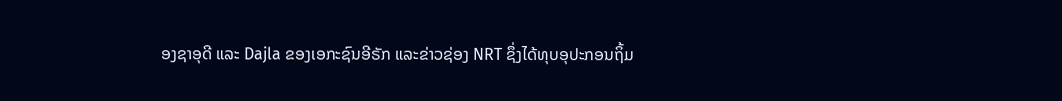ອງຊາອຸດີ ແລະ Dajla ຂອງເອກະຊົນອີຣັກ ແລະຂ່າວຊ່ອງ NRT ຊຶ່ງໄດ້ທຸບອຸປະກອນຖິ້ມ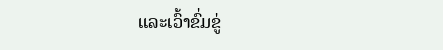ແລະເວົ້າຂົ່ມຂູ່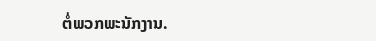ຕໍ່ພວກພະນັກງານ.